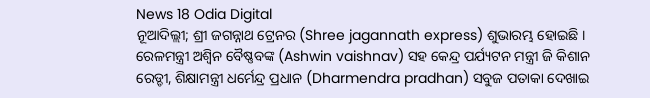News 18 Odia Digital
ନୂଆଦିଲ୍ଲୀ; ଶ୍ରୀ ଜଗନ୍ନାଥ ଟ୍ରେନର (Shree jagannath express) ଶୁଭାରମ୍ଭ ହୋଇଛି । ରେଳମନ୍ତ୍ରୀ ଅଶ୍ୱିନ ବୈଷ୍ଣବଙ୍କ (Ashwin vaishnav) ସହ କେନ୍ଦ୍ର ପର୍ଯ୍ୟଟନ ମନ୍ତ୍ରୀ ଜି କିଶାନ ରେଡ୍ଡୀ, ଶିକ୍ଷାମନ୍ତ୍ରୀ ଧର୍ମେନ୍ଦ୍ର ପ୍ରଧାନ (Dharmendra pradhan) ସବୁଜ ପତାକା ଦେଖାଇ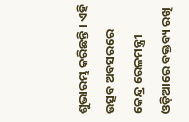ଶୁଭାରମ୍ଭ କରିଛନ୍ତି । ଏହି ଉତ୍ସବ ଅବସରରେ କେନ୍ଦ୍ର ରେଳମନ୍ତ୍ରୀ ଓଡ଼ିଆରେ ବକ୍ତବ୍ୟ ରଖି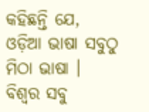କହିଛନ୍ତି ଯେ, ଓଡ଼ିଆ ଭାଷା ସବୁଠୁ ମିଠା ଭାଷା । ବିଶ୍ୱର ସବୁ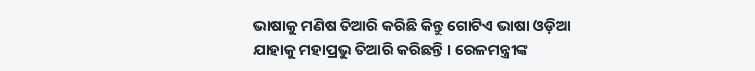ଭାଷାକୁ ମଣିଷ ତିଆରି କରିଛି କିନ୍ତୁ ଗୋଟିଏ ଭାଷା ଓଡ଼ିଆ ଯାହାକୁ ମହାପ୍ରଭୁ ତିଆରି କରିଛନ୍ତି । ରେଳମନ୍ତ୍ରୀଙ୍କ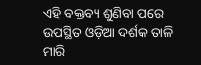ଏହି ବକ୍ତବ୍ୟ ଶୁଣିବା ପରେ ଉପସ୍ଥିତ ଓଡ଼ିଆ ଦର୍ଶକ ତାଳି ମାରି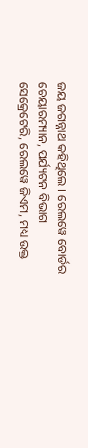ଜୟ ଜଗନ୍ନାଥ କହିଥିଲେ । ରେଲୱେ ବୋର୍ଡର ଚେୟାରମ୍ୟାନ, ପର୍ଯ୍ୟଟନ ବିଭାଗ ସେକ୍ରେଟେରି, ରେଲୱେ ଜିଏମ, ମଧ୍ୟ ଉକ୍ତ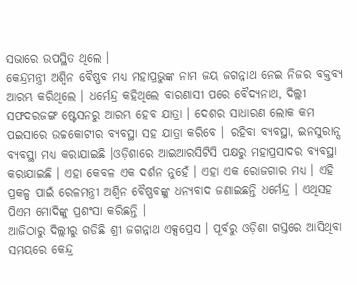ସଭାରେ ଉପସ୍ଥିତ ଥିଲେ ।
କେନ୍ଦ୍ରମନ୍ତ୍ରୀ ଅଶ୍ୱିନ ବୈଷ୍ଣବ ମଧ୍ୟ ମହାପ୍ରଭୁଙ୍କ ନାମ ଜୟ ଜଗନ୍ନାଥ ନେଇ ନିଜର ବକ୍ତବ୍ୟ ଆରମ୍ଭ କରିଥିଲେ । ଧର୍ମେନ୍ଦ୍ର କହିଥିଲେ ବାରଣାସୀ ପରେ ବୈଦ୍ୟନାଥ, ଦିଲ୍ଲୀ ସଫଦରଜଙ୍ଗ ଷ୍ଟେସନରୁ ଆରମ୍ଭ ହେବ ଯାତ୍ରା । ଦେଶର ସାଧାରଣ ଲୋକ କମ ପଇସାରେ ଉଚ୍ଚକୋଟୀର ବ୍ୟବସ୍ଥା ସହ ଯାତ୍ରା କରିବେ । ରହିବା ବ୍ୟବସ୍ଥା, ଇନସୁରାନ୍ସ ବ୍ୟବସ୍ଥା ମଧ୍ୟ କରାଯାଇଛି ।ଓଡ଼ିଶାରେ ଆଇଆରସିଟିସି ପକ୍ଷରୁ ମହାପ୍ରସାଦର ବ୍ୟବସ୍ଥା କରାଯାଇଛି । ଏହା କେବଳ ଏକ ଦର୍ଶନ ନୁହେଁ । ଏହା ଏକ ରୋଜଗାର ମଧ୍ୟ । ଏହି ପ୍ରକଳ୍ପ ପାଇଁ ରେଳମନ୍ତ୍ରୀ ଅଶ୍ୱିନ ବୈଷ୍ଣବଙ୍କୁ ଧନ୍ୟବାଦ ଜଣାଇଛନ୍ତି ଧର୍ମେନ୍ଦ୍ର । ଏଥିସହ ପିଏମ ମୋଦିଙ୍କୁ ପ୍ରଶଂସା କରିଛନ୍ତି ।
ଆଜିଠାରୁ ଦିଲ୍ଲୀରୁ ଗଡିଛି ଶ୍ରୀ ଜଗନ୍ନାଥ ଏକ୍ସପ୍ରେସ । ପୂର୍ବରୁ ଓଡ଼ିଶା ଗସ୍ତରେ ଆସିଥିବା ସମୟରେ କେନ୍ଦ୍ର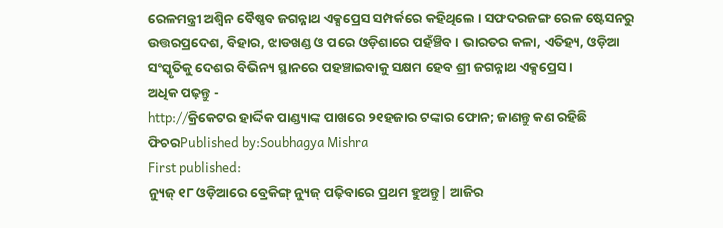ରେଳମନ୍ତ୍ରୀ ଅଶ୍ୱିନ ବୈଷ୍ଣବ ଜଗନ୍ନାଥ ଏକ୍ସପ୍ରେସ ସମ୍ପର୍କରେ କହିଥିଲେ । ସଫଦରଜଙ୍ଗ ରେଳ ଷ୍ଟେସନରୁ ଉତ୍ତରପ୍ରଦେଶ, ବିହାର, ଝାଡଖଣ୍ଡ ଓ ପରେ ଓଡ଼ିଶାରେ ପହଁଞ୍ଚିବ । ଭାରତର କଳା, ଏତିହ୍ୟ, ଓଡ଼ିଆ ସଂସ୍କୃତିକୁ ଦେଶର ବିଭିନ୍ୟ ସ୍ଥାନରେ ପହଞ୍ଚାଇବାକୁ ସକ୍ଷମ ହେବ ଶ୍ରୀ ଜଗନ୍ନାଥ ଏକ୍ସପ୍ରେସ ।
ଅଧିକ ପଢ଼ନ୍ତୁ -
http://କ୍ରିକେଟର ହାର୍ଦ୍ଦିକ ପାଣ୍ଡ୍ୟାଙ୍କ ପାଖରେ ୨୧ହଜାର ଟଙ୍କାର ଫୋନ; ଜାଣନ୍ତୁ କଣ ରହିଛି ଫିଚରPublished by:Soubhagya Mishra
First published:
ନ୍ୟୁଜ୍ ୧୮ ଓଡ଼ିଆରେ ବ୍ରେକିଙ୍ଗ୍ ନ୍ୟୁଜ୍ ପଢ଼ିବାରେ ପ୍ରଥମ ହୁଅନ୍ତୁ| ଆଜିର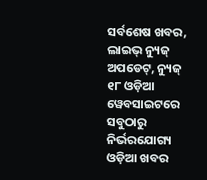ସର୍ବଶେଷ ଖବର, ଲାଇଭ୍ ନ୍ୟୁଜ୍ ଅପଡେଟ୍, ନ୍ୟୁଜ୍ ୧୮ ଓଡ଼ିଆ ୱେବସାଇଟରେ ସବୁଠାରୁ ନିର୍ଭରଯୋଗ୍ୟ ଓଡ଼ିଆ ଖବର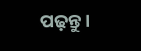ପଢ଼ନ୍ତୁ ।